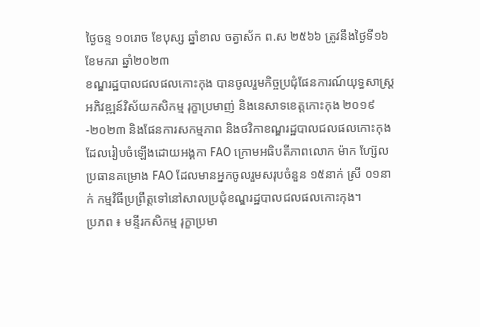ថ្ងៃចន្ទ ១០រោច ខែបុស្ស ឆ្នាំខាល ចត្វាស័ក ព.ស ២៥៦៦ ត្រូវនឹងថ្ងៃទី១៦ ខែមករា ឆ្នាំ២០២៣
ខណ្ឌរដ្ឋបាលជលផលកោះកុង បានចូលរួមកិច្ចប្រជុំផែនការណ៍យុទ្ធសាស្ត្រអភិវឌ្ឍន៍វិស័យកសិកម្ម រុក្ខាប្រមាញ់ និងនេសាទខេត្តកោះកុង ២០១៩-២០២៣ និងផែនការសកម្មភាព និងថវិកាខណ្ឌរដ្ឋបាលជលផលកោះកុង ដែលរៀបចំឡើងដោយអង្គកា FAO ក្រោមអធិបតីភាពលោក ម៉ាក ហ្ស៊ែល ប្រធានគម្រោង FAO ដែលមានអ្នកចូលរួមសរុបចំនួន ១៥នាក់ ស្រី ០១នាក់ កម្មវិធីប្រព្រឹត្តទៅនៅសាលប្រជុំខណ្ឌរដ្ឋបាលជលផលកោះកុង។
ប្រភព ៖ មន្ទីរកសិកម្ម រុក្ខាប្រមា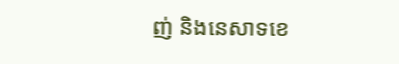ញ់ និងនេសាទខេ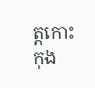ត្តកោះកុង